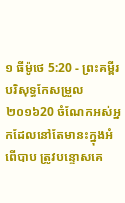១ ធីម៉ូថេ 5:20 - ព្រះគម្ពីរបរិសុទ្ធកែសម្រួល ២០១៦20 ចំណែកអស់អ្នកដែលនៅតែមានះក្នុងអំពើបាប ត្រូវបន្ទោសគេ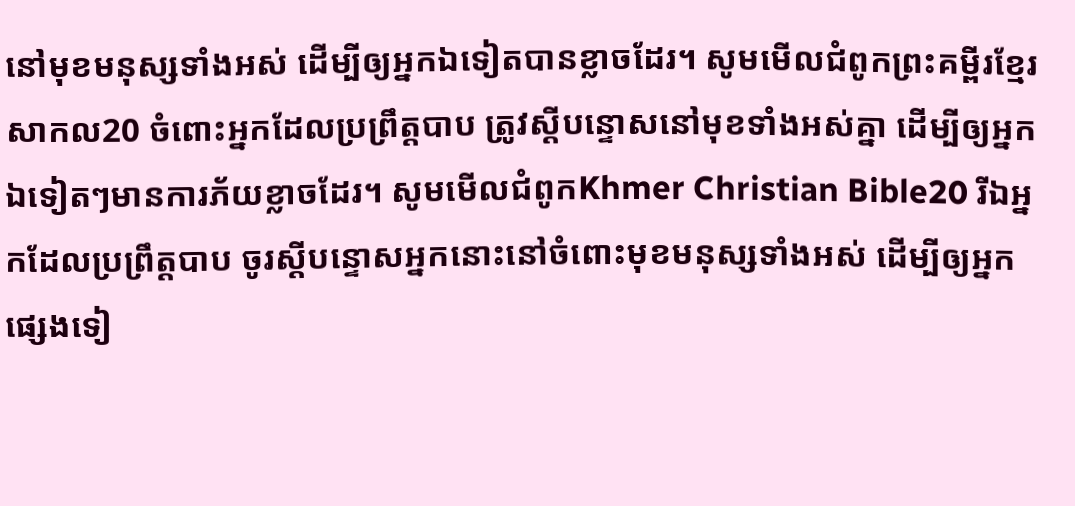នៅមុខមនុស្សទាំងអស់ ដើម្បីឲ្យអ្នកឯទៀតបានខ្លាចដែរ។ សូមមើលជំពូកព្រះគម្ពីរខ្មែរសាកល20 ចំពោះអ្នកដែលប្រព្រឹត្តបាប ត្រូវស្ដីបន្ទោសនៅមុខទាំងអស់គ្នា ដើម្បីឲ្យអ្នកឯទៀតៗមានការភ័យខ្លាចដែរ។ សូមមើលជំពូកKhmer Christian Bible20 រីឯអ្នកដែលប្រព្រឹត្ដបាប ចូរស្ដីបន្ទោសអ្នកនោះនៅចំពោះមុខមនុស្សទាំងអស់ ដើម្បីឲ្យអ្នកផ្សេងទៀ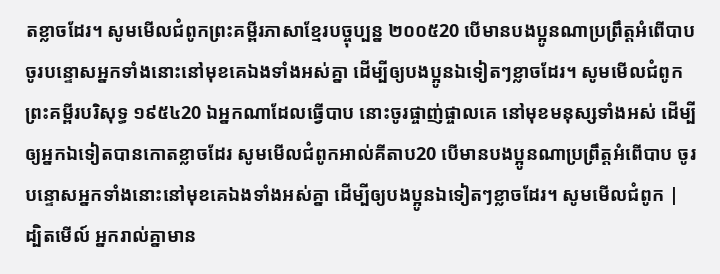តខ្លាចដែរ។ សូមមើលជំពូកព្រះគម្ពីរភាសាខ្មែរបច្ចុប្បន្ន ២០០៥20 បើមានបងប្អូនណាប្រព្រឹត្តអំពើបាប ចូរបន្ទោសអ្នកទាំងនោះនៅមុខគេឯងទាំងអស់គ្នា ដើម្បីឲ្យបងប្អូនឯទៀតៗខ្លាចដែរ។ សូមមើលជំពូកព្រះគម្ពីរបរិសុទ្ធ ១៩៥៤20 ឯអ្នកណាដែលធ្វើបាប នោះចូរផ្ចាញ់ផ្ចាលគេ នៅមុខមនុស្សទាំងអស់ ដើម្បីឲ្យអ្នកឯទៀតបានកោតខ្លាចដែរ សូមមើលជំពូកអាល់គីតាប20 បើមានបងប្អូនណាប្រព្រឹត្ដអំពើបាប ចូរបន្ទោសអ្នកទាំងនោះនៅមុខគេឯងទាំងអស់គ្នា ដើម្បីឲ្យបងប្អូនឯទៀតៗខ្លាចដែរ។ សូមមើលជំពូក |
ដ្បិតមើល៍ អ្នករាល់គ្នាមាន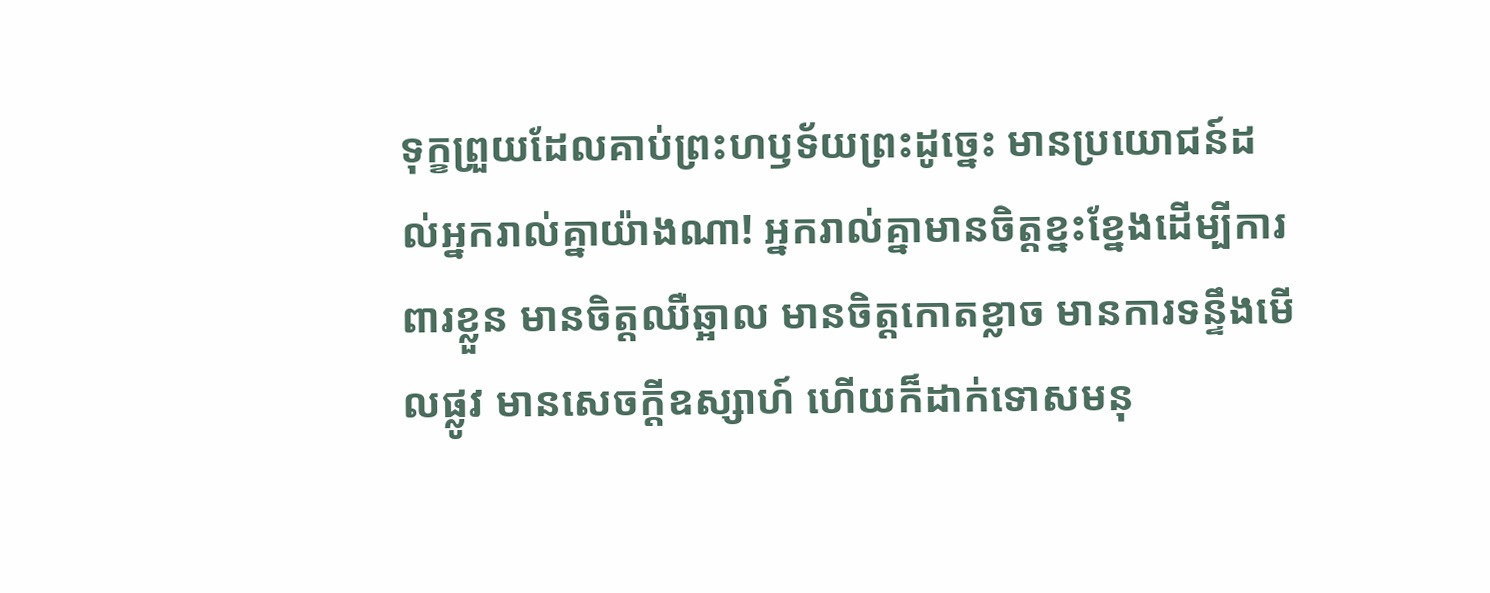ទុក្ខព្រួយដែលគាប់ព្រះហឫទ័យព្រះដូច្នេះ មានប្រយោជន៍ដល់អ្នករាល់គ្នាយ៉ាងណា! អ្នករាល់គ្នាមានចិត្តខ្នះខ្នែងដើម្បីការពារខ្លួន មានចិត្តឈឺឆ្អាល មានចិត្តកោតខ្លាច មានការទន្ទឹងមើលផ្លូវ មានសេចក្ដីឧស្សាហ៍ ហើយក៏ដាក់ទោសមនុ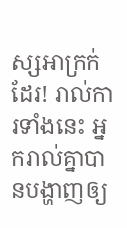ស្សអាក្រក់ដែរ! រាល់ការទាំងនេះ អ្នករាល់គ្នាបានបង្ហាញឲ្យ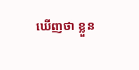ឃើញថា ខ្លួន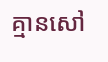គ្មានសៅ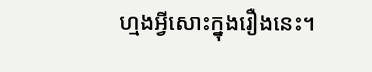ហ្មងអ្វីសោះក្នុងរឿងនេះ។